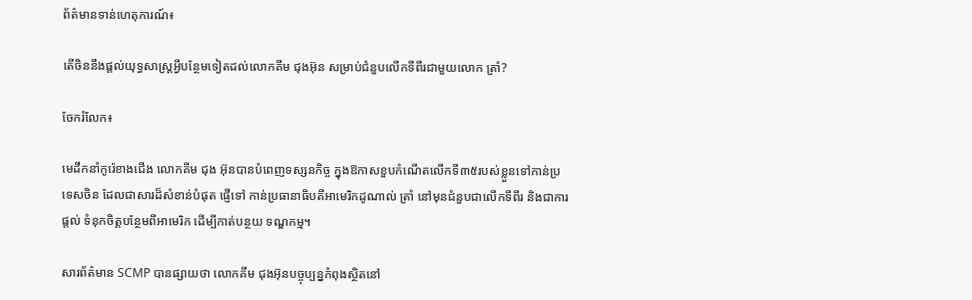ព័ត៌មានទាន់ហេតុការណ៍៖

តើចិននឹងផ្តល់យុទ្ធសាស្រ្តអ្វីបន្ថែមទៀតដល់លោកគីម ជុងអ៊ុន សម្រាប់ជំនួបលើកទីពីរជាមួយលោក ត្រាំ?

ចែករំលែក៖

មេដឹកនាំកូរ៉េខាងជើង លោកគីម ជុង អ៊ុនបានបំពេញទស្សនកិច្ច ក្នុងឱកាសខួបកំណើតលើកទី៣៥របស់ខ្លួនទៅកាន់ប្រទេសចិន ដែលជាសារដ៏សំខាន់បំផុត ផ្ញើទៅ កាន់ប្រធានាធិបតីអាមេរិកដូណាល់ ត្រាំ នៅមុនជំនួបជាលើកទីពីរ និងជាការផ្តល់ ទំនុកចិត្តបន្ថែមពីអាមេរិក ដើម្បីកាត់បន្ថយ ទណ្ឌកម្ម។

សារព័ត៌មាន SCMP បានផ្សាយថា លោកគីម ជុងអ៊ុនបច្ចុប្បន្នកំពុងស្ថិតនៅ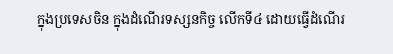ក្នុងប្រទេសចិន ក្នុងដំណើរទស្សនកិច្ច លើកទី៤ ដោយធ្វើដំណើរ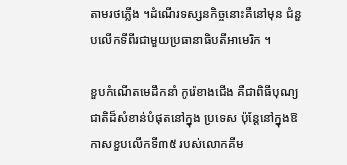តាមរថភ្លើង ។ដំណើរទស្សនកិច្ចនោះគឺនៅមុន ជំនួបលើកទីពីរជាមួយប្រធានាធិបតីអាមេរិក ។

ខួបកំណើតមេដឹកនាំ កូរ៉េខាងជើង គឺជាពិធីបុណ្យជាតិដ៏សំខាន់បំផុតនៅក្នុង ប្រទេស ប៉ុន្តែនៅក្នុងឱកាសខួបលើកទី៣៥ របស់លោកគីម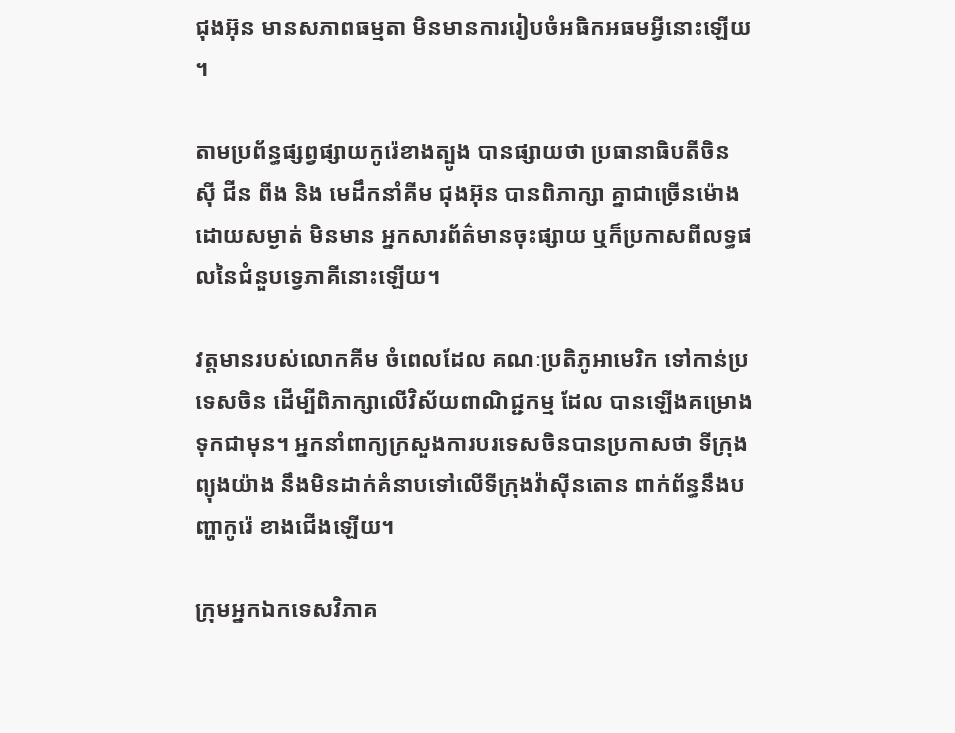ជុងអ៊ុន មានសភាពធម្មតា មិនមានការរៀបចំអធិកអធមអ្វីនោះឡើយ ។

តាមប្រព័ន្ធផ្សព្វផ្សាយកូរ៉េខាងត្បូង បានផ្សាយថា ប្រធានាធិបតីចិន ស៊ី ជីន ពីង និង មេដឹកនាំគីម ជុងអ៊ុន បានពិភាក្សា គ្នាជាច្រើនម៉ោង ដោយសម្ងាត់ មិនមាន អ្នកសារព័ត៌មានចុះផ្សាយ ឬក៏ប្រកាសពីលទ្ធផលនៃជំនួបទ្វេភាគីនោះឡើយ។

វត្តមានរបស់លោកគីម ចំពេលដែល គណៈប្រតិភូអាមេរិក ទៅកាន់ប្រទេសចិន ដើម្បីពិភាក្សាលើវិស័យពាណិជ្ជកម្ម ដែល បានឡើងគម្រោងទុកជាមុន។ អ្នកនាំពាក្យក្រសួងការបរទេសចិនបានប្រកាសថា ទីក្រុងព្យុងយ៉ាង នឹងមិនដាក់គំនាបទៅលើទីក្រុងវ៉ាស៊ីនតោន ពាក់ព័ន្ធនឹងបញ្ហាកូរ៉េ ខាងជើងឡើយ។

ក្រុមអ្នកឯកទេសវិភាគ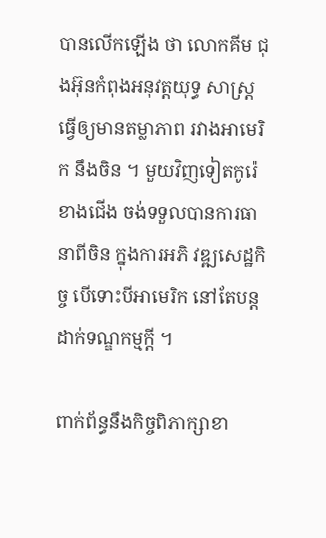បានលើកឡើង ថា លោកគីម ជុងអ៊ុនកំពុងអនុវត្តយុទ្ធ សាស្ត្រ ធ្វើឲ្យមានតម្លាភាព រវាងអាមេរិក នឹងចិន ។ មួយវិញទៀតកូរ៉េខាងជើង ចង់ទទួលបានការធានាពីចិន ក្នុងការអភិ វឌ្ឍសេដ្ឋកិច្ច បើទោះបីអាមេរិក នៅតែបន្ត ដាក់ទណ្ឌកម្មក្តី ។

ពាក់ព័ន្ធនឹងកិច្ចពិភាក្សាខា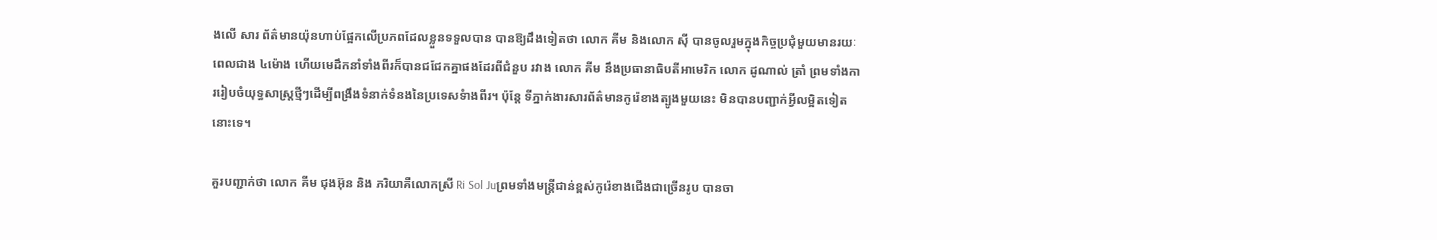ងលើ សារ ព័ត៌មានយ៉ុនហាប់ផ្អែកលើប្រភពដែលខ្លួនទទួលបាន បានឱ្យដឹងទៀតថា លោក គីម និងលោក ស៊ី បានចូលរួមក្នុងកិច្ចប្រជុំមួយមានរយៈពេលជាង ៤ម៉ោង ហើយមេដឹកនាំទាំងពីរក៏បានជជែកគ្នាផងដែរពីជំនួប រវាង លោក គីម នឹងប្រធានាធិបតីអាមេរិក លោក ដូណាល់ ត្រាំ ព្រមទាំងការរៀបចំយុទ្ធសាស្ត្រថ្មីៗដើម្បីពង្រឹងទំនាក់ទំនងនៃប្រទេសទំាងពីរ។ ប៉ុន្តែ ទីភ្នាក់ងារសារព័ត៌មានកូរ៉េខាងត្បូងមួយនេះ មិនបានបញ្ជាក់អ្វីលម្អិតទៀតនោះទេ។

គួរបញ្ជាក់ថា លោក គីម ជុងអ៊ុន និង ភរិយាគឺលោកស្រី Ri Sol Juព្រមទាំងមន្ត្រីជាន់ខ្ពស់កូរ៉េខាងជើងជាច្រើនរូប បានចា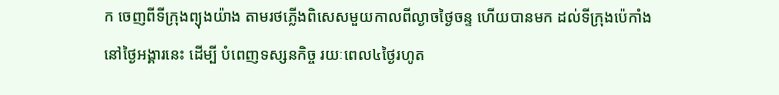ក ចេញពីទីក្រុងព្យុងយ៉ាង តាមរថភ្លើងពិសេសមួយកាលពីល្ងាចថ្ងៃចន្ទ ហើយបានមក ដល់ទីក្រុងប៉េកាំង នៅថ្ងៃអង្គារនេះ ដើម្បី បំពេញទស្សនកិច្ច រយៈពេល៤ថ្ងៃរហូត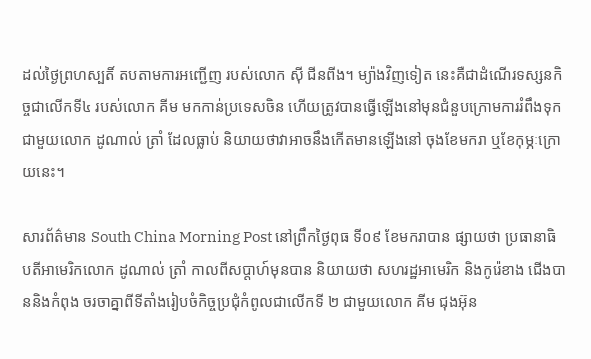ដល់ថ្ងៃព្រហស្បតិ៍ តបតាមការអញ្ជើញ របស់លោក ស៊ី ជីនពីង។ ម្យ៉ាងវិញទៀត នេះគឺជាដំណើរទស្សនកិច្ចជាលើកទី៤ របស់លោក គីម មកកាន់ប្រទេសចិន ហើយត្រូវបានធ្វើឡើងនៅមុនជំនួបក្រោមការរំពឹងទុកជាមួយលោក ដូណាល់ ត្រាំ ដែលធ្លាប់ និយាយថាវាអាចនឹងកើតមានឡើងនៅ ចុងខែមករា ឬខែកុម្ភៈក្រោយនេះ។

សារព័ត៌មាន South China Morning Post នៅព្រឹកថ្ងៃពុធ ទី០៩ ខែមករាបាន ផ្សាយថា ប្រធានាធិបតីអាមេរិកលោក ដូណាល់ ត្រាំ កាលពីសប្ដាហ៍មុនបាន និយាយថា សហរដ្ឋអាមេរិក និងកូរ៉េខាង ជើងបាននិងកំពុង ចរចាគ្នាពីទីតាំងរៀបចំកិច្ចប្រជុំកំពូលជាលើកទី ២ ជាមួយលោក គីម ជុងអ៊ុន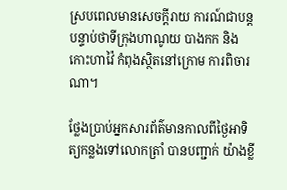ស្របពេលមានសេចក្ដីរាយ ការណ៍ជាបន្តបន្ទាប់ថាទីក្រុងហាណូយ បាងកក និងកោះហាវ៉ៃ កំពុងស្ថិតនៅក្រោម ការពិចារណា។

ថ្លែងប្រាប់អ្នកសារព័ត៌មានកាលពីថ្ងៃអាទិត្យកន្លងទៅលោកត្រាំ បានបញ្ជាក់ យ៉ាងខ្លី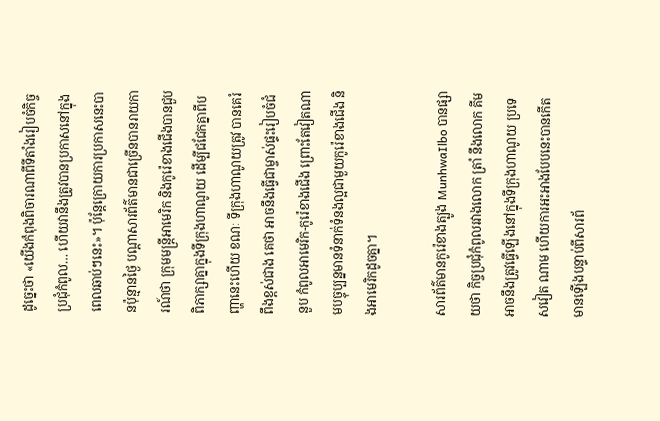ដូច្នេះថា «យើងកំពុងពិចារណាពីទីតាំងរៀបចំកិច្ចប្រជុំកំពូល… ហើយវានឹងត្រូវបានប្រកាសនៅក្នុងពេលឆាប់ៗនេះ»។ ប៉ុន្តែក្រោយការប្រកាសនេះបានប៉ុន្មានថ្ងៃ បណ្ដាសារព័ត៌មានជាច្រើនបានរាយការណ៍ថា ក្រុមមន្ត្រីអាមេរិក និងកូរ៉េខាងជើងបានជួបពិភាក្សាគ្នាក្នុងទីក្រុងហាណូយ ដើម្បីជជែកគ្នាពីបញ្ហានេះហើយ ខណៈ ទីក្រុងហាណូយត្រូវ បានគេរំពឹងខ្ពស់ជាង គេថា អាចនឹងធ្វើជាម្ចាស់ផ្ទះរៀបចំជំនួប កំពូលអាមេរិក-កូរ៉េខាងជើង ព្រោះតែវៀតណាមបច្ចុប្បន្នមានទំនាក់ទំនងល្អជាមួយកូរ៉េខាងជើង និងអាមេរិកដូចគ្នា។

សារព័ត៌មានកូរ៉េខាងត្បូង MunhwaIlbo បានផ្សាយថា កិច្ចប្រជុំកំពូលរវាងលោក ត្រាំ នឹងលោក គីម អាចនឹងត្រូវធ្វើឡើងនៅក្នុងទីក្រុងហាណូយ ប្រទេសវៀត ណាម ហើយការអះអាងបែបនេះបានកើតមានឡើងបន្ទាប់ពីសារព័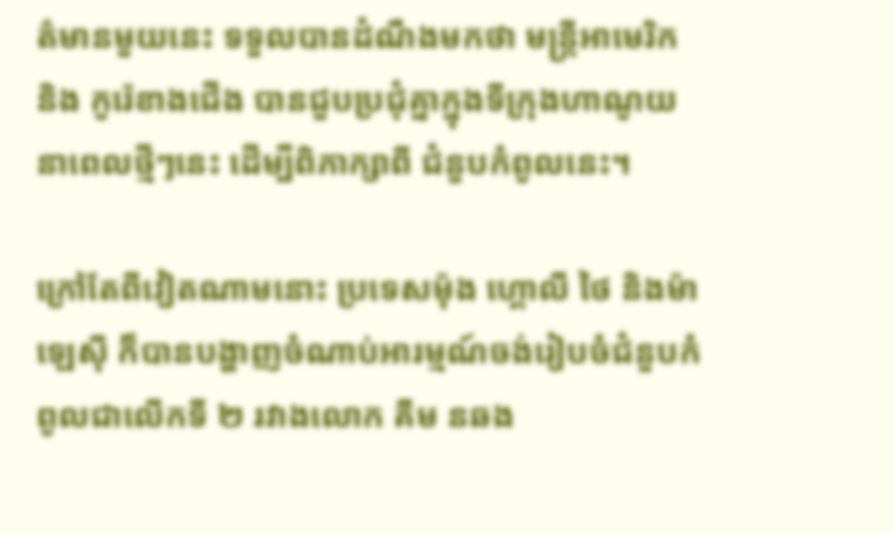ត៌មានមួយនេះ ទទួលបានដំណឹងមកថា មន្ត្រីអាមេរិក និង កូរ៉េខាងជើង បានជួបប្រជុំគ្នាក្នុងទីក្រុងហាណូយនាពេលថ្មីៗនេះ ដើម្បីពិភាក្សាពី ជំនួបកំពូលនេះ។

ក្រៅតែពីវៀតណាមនោះ ប្រទេសម៉ុង ហ្គោលី ថៃ និងម៉ាឡេស៊ី ក៏បានបង្ហាញចំណាប់អារម្មណ៍ចង់រៀបចំជំនួបកំពូលជាលើកទី ២ រវាងលោក គីម នឆង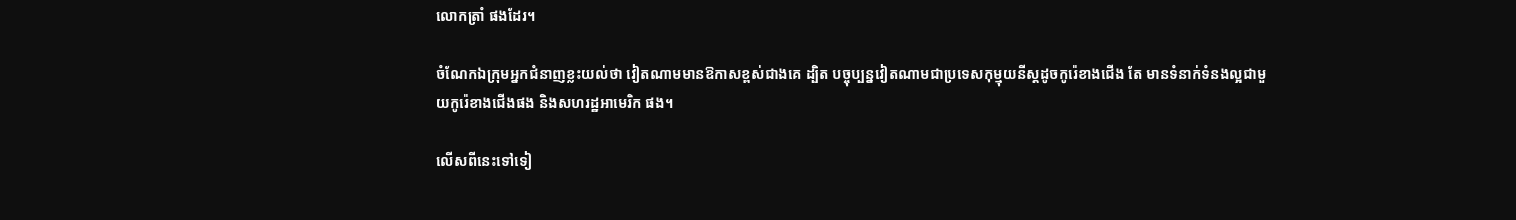លោកត្រាំ ផងដែរ។

ចំណែកឯក្រុមអ្នកជំនាញខ្លះយល់ថា វៀតណាមមានឱកាសខ្ពស់ជាងគេ ដ្បិត បច្ចុប្បន្នវៀតណាមជាប្រទេសកុម្មុយនីស្ដដូចកូរ៉េខាងជើង តែ មានទំនាក់ទំនងល្អជាមួយកូរ៉េខាងជើងផង និងសហរដ្ឋអាមេរិក ផង។

លើសពីនេះទៅទៀ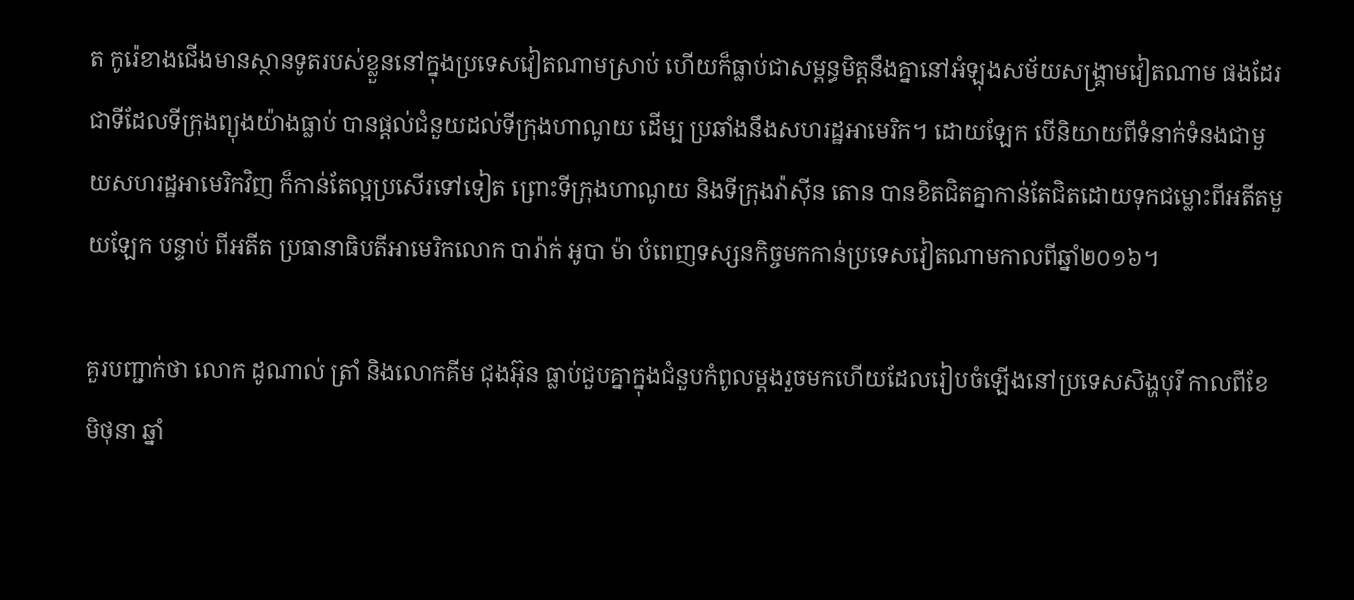ត កូរ៉េខាងជើងមានស្ថានទូតរបស់ខ្លួននៅក្នុងប្រទេសវៀតណាមស្រាប់ ហើយក៏ធ្លាប់ជាសម្ពន្ធមិត្តនឹងគ្នានៅអំឡុងសម័យសង្រ្គាមវៀតណាម ផងដែរ ជាទីដែលទីក្រុងព្យុងយ៉ាងធ្លាប់ បានផ្ដល់ជំនួយដល់ទីក្រុងហាណូយ ដើម្ប ប្រឆាំងនឹងសហរដ្ឋអាមេរិក។ ដោយឡែក បើនិយាយពីទំនាក់ទំនងជាមួយសហរដ្ឋអាមេរិកវិញ ក៏កាន់តែល្អប្រសើរទៅទៀត ព្រោះទីក្រុងហាណូយ និងទីក្រុងវ៉ាស៊ីន តោន បានខិតជិតគ្នាកាន់តែជិតដោយទុកជម្លោះពីអតីតមួយឡែក បន្ទាប់ ពីអតីត ប្រធានាធិបតីអាមេរិកលោក បារ៉ាក់ អូបា ម៉ា បំពេញទស្សនកិច្ចមកកាន់ប្រទេសវៀតណាមកាលពីឆ្នាំ២០១៦។

គួរបញ្ជាក់ថា លោក ដូណាល់ ត្រាំ និងលោកគីម ជុងអ៊ុន ធ្លាប់ជួបគ្នាក្នុងជំនួបកំពូលម្ដងរួចមកហើយដែលរៀបចំឡើងនៅប្រទេសសិង្ហបុរី កាលពីខែមិថុនា ឆ្នាំ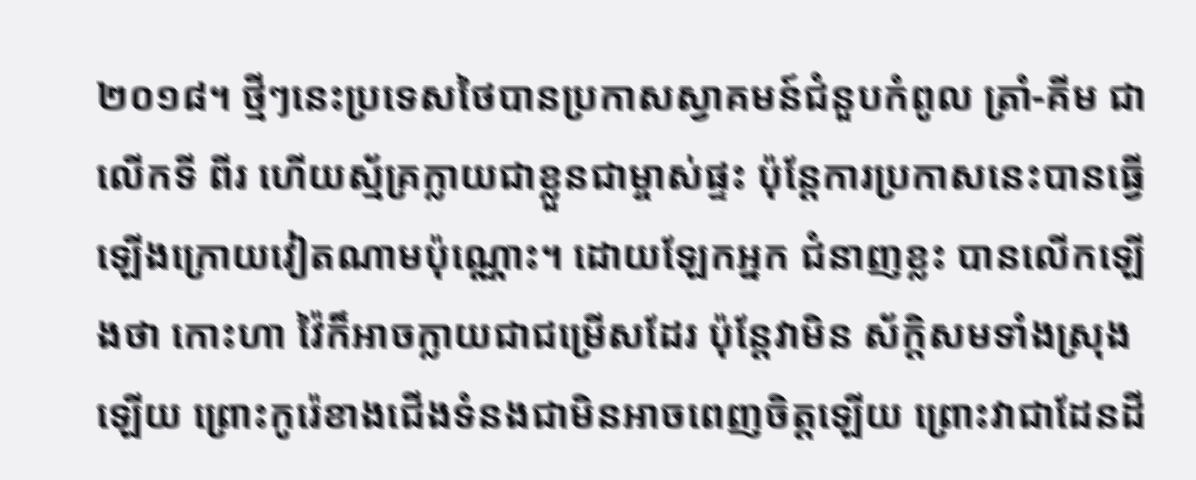២០១៨។ ថ្មីៗនេះប្រទេសថៃបានប្រកាសស្វាគមន៍ជំនួបកំពូល ត្រាំ-គីម ជាលើកទី ពីរ ហើយស្ម័គ្រក្លាយជាខ្លួនជាម្ចាស់ផ្ទះ ប៉ុន្តែការប្រកាសនេះបានធ្វើឡើងក្រោយវៀតណាមប៉ុណ្ណោះ។ ដោយឡែកអ្នក ជំនាញខ្លះ បានលើកឡើងថា កោះហា វ៉ៃក៏អាចក្លាយជាជម្រើសដែរ ប៉ុន្តែវាមិន ស័ក្តិសមទាំងស្រុងឡើយ ព្រោះកូរ៉េខាងជើងទំនងជាមិនអាចពេញចិត្តឡើយ ព្រោះវាជាដែនដី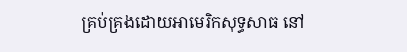គ្រប់គ្រងដោយអាមេរិកសុទ្ធសាធ នៅ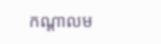កណ្តាលម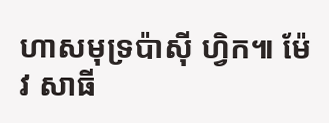ហាសមុទ្រប៉ាស៊ី ហ្វិក៕ ម៉ែវ សាធី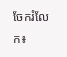ចែករំលែក៖